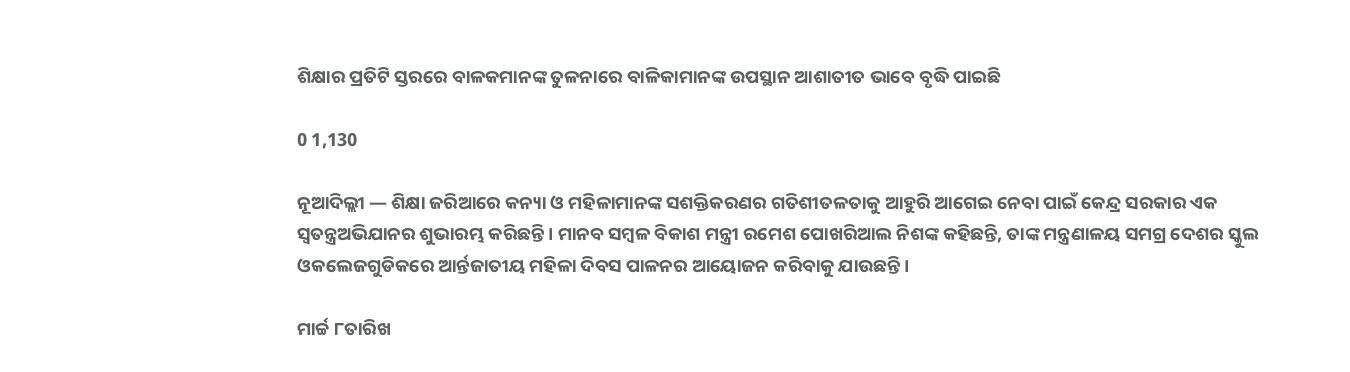ଶିକ୍ଷାର ପ୍ରତିଟି ସ୍ତରରେ ବାଳକମାନଙ୍କ ତୁଳନାରେ ବାଳିକାମାନଙ୍କ ଉପସ୍ଥାନ ଆଶାତୀତ ଭାବେ ବୃଦ୍ଧି ପାଇଛି

0 1,130

ନୂଆଦିଲ୍ଲୀ — ଶିକ୍ଷା ଜରିଆରେ କନ୍ୟା ଓ ମହିଳାମାନଙ୍କ ସଶକ୍ତିକରଣର ଗତିଶୀତଳତାକୁ ଆହୁରି ଆଗେଇ ନେବା ପାଇଁ କେନ୍ଦ୍ର ସରକାର ଏକ ସ୍ୱତନ୍ତ୍ରଅଭିଯାନର ଶୁଭାରମ୍ଭ କରିଛନ୍ତି । ମାନବ ସମ୍ବଳ ବିକାଶ ମନ୍ତ୍ରୀ ରମେଶ ପୋଖରିଆଲ ନିଶଙ୍କ କହିଛନ୍ତି, ତାଙ୍କ ମନ୍ତ୍ରଣାଳୟ ସମଗ୍ର ଦେଶର ସ୍କୁଲ ଓକଲେଜଗୁଡିକରେ ଆର୍ନ୍ତଜାତୀୟ ମହିଳା ଦିବସ ପାଳନର ଆୟୋଜନ କରିବାକୁ ଯାଉଛନ୍ତି।

ମାର୍ଚ୍ଚ ୮ତାରିଖ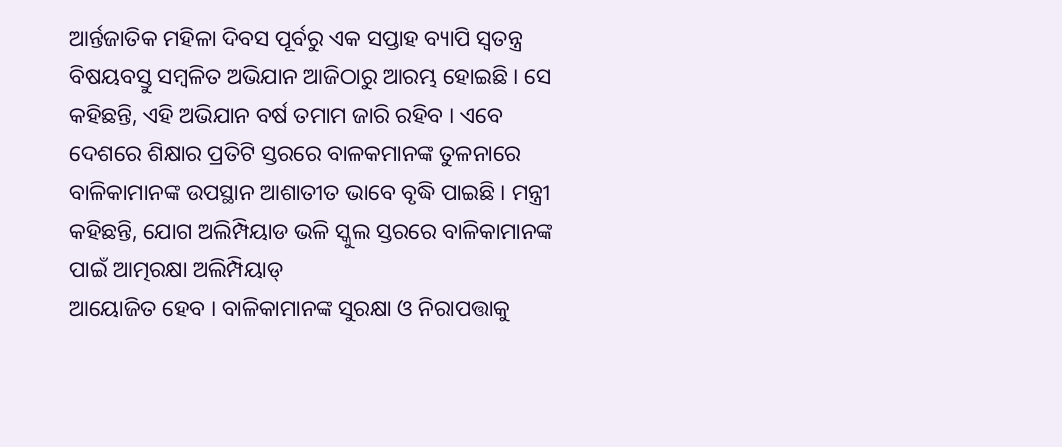ଆର୍ନ୍ତଜାତିକ ମହିଳା ଦିବସ ପୂର୍ବରୁ ଏକ ସପ୍ତାହ ବ୍ୟାପି ସ୍ୱତନ୍ତ୍ର ବିଷୟବସ୍ତୁ ସମ୍ବଳିତ ଅଭିଯାନ ଆଜିଠାରୁ ଆରମ୍ଭ ହୋଇଛି । ସେ କହିଛନ୍ତି, ଏହି ଅଭିଯାନ ବର୍ଷ ତମାମ ଜାରି ରହିବ । ଏବେ
ଦେଶରେ ଶିକ୍ଷାର ପ୍ରତିଟି ସ୍ତରରେ ବାଳକମାନଙ୍କ ତୁଳନାରେ ବାଳିକାମାନଙ୍କ ଉପସ୍ଥାନ ଆଶାତୀତ ଭାବେ ବୃଦ୍ଧି ପାଇଛି । ମନ୍ତ୍ରୀ କହିଛନ୍ତି, ଯୋଗ ଅଲିମ୍ପିୟାଡ ଭଳି ସ୍କୁଲ ସ୍ତରରେ ବାଳିକାମାନଙ୍କ ପାଇଁ ଆତ୍ମରକ୍ଷା ଅଲିମ୍ପିୟାଡ୍‍
ଆୟୋଜିତ ହେବ । ବାଳିକାମାନଙ୍କ ସୁରକ୍ଷା ଓ ନିରାପତ୍ତାକୁ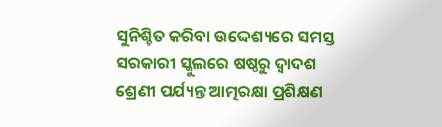ସୁନିଶ୍ଚିତ କରିବା ଉଦ୍ଦେଶ୍ୟରେ ସମସ୍ତ ସରକାରୀ ସ୍କୁଲରେ ଷଷ୍ଠରୁ ଦ୍ୱାଦଶ ଶ୍ରେଣୀ ପର୍ଯ୍ୟନ୍ତ ଆତ୍ମରକ୍ଷା ପ୍ରଶିକ୍ଷଣ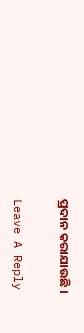ପ୍ରଦାନ କରାଯାଉଛି ।

Leave A Reply